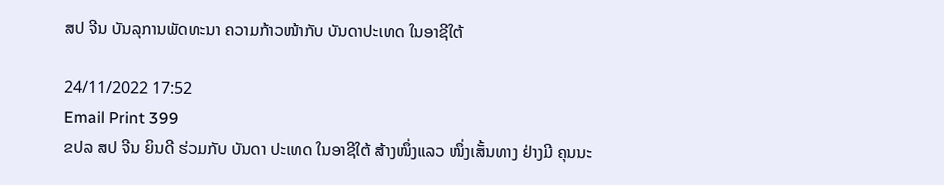ສປ ຈີນ ບັນລຸການພັດທະນາ ຄວາມກ້າວໜ້າກັບ ບັນດາປະເທດ ໃນອາຊີໃຕ້

24/11/2022 17:52
Email Print 399
ຂປລ ສປ ຈີນ ຍິນດີ ຮ່ວມກັບ ບັນດາ ປະເທດ ໃນອາຊີໃຕ້ ສ້າງໜຶ່ງແລວ ໜຶ່ງເສັ້ນທາງ ຢ່າງມີ ຄຸນນະ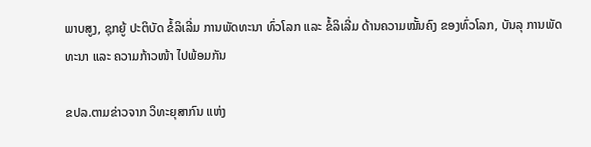ພາບສູງ, ຊຸກຍູ້ ປະຕິບັດ ຂໍ້ລິເລີ່ມ ການພັດທະນາ ທົ່ວໂລກ ແລະ ຂໍ້ລິເລີ່ມ ດ້ານຄວາມໝັ້ນຄົງ ຂອງທົ່ວໂລກ, ບັນລຸ ການພັດທະນາ ແລະ ຄວາມກ້າວໜ້າ ໄປພ້ອມກັນ

ຂປລ.ຕາມຂ່າວຈາກ ວິທະຍຸສາກົນ ແຫ່ງ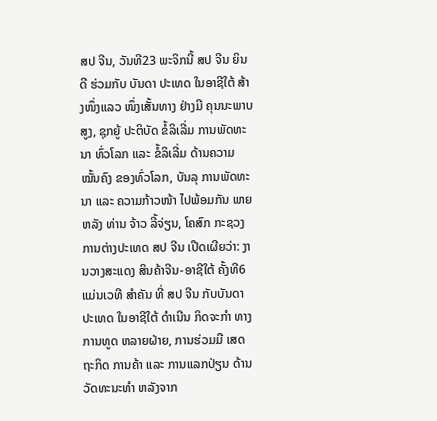ສປ ຈີນ, ວັນທີ23 ພະຈິກນີ້ ສປ ຈີນ ຍິນດີ ຮ່ວມກັບ ບັນດາ ປະເທດ ໃນອາຊີໃຕ້ ສ້າງໜຶ່ງແລວ ໜຶ່ງເສັ້ນທາງ ຢ່າງມີ ຄຸນນະພາບສູງ, ຊຸກຍູ້ ປະຕິບັດ ຂໍ້ລິເລີ່ມ ການພັດທະນາ ທົ່ວໂລກ ແລະ ຂໍ້ລິເລີ່ມ ດ້ານຄວາມໝັ້ນຄົງ ຂອງທົ່ວໂລກ, ບັນລຸ ການພັດທະນາ ແລະ ຄວາມກ້າວໜ້າ ໄປພ້ອມກັນ ພາຍຫລັງ ທ່ານ ຈ້າວ ລີ້ຈ່ຽນ, ໂຄສົກ ກະຊວງ ການຕ່າງປະເທດ ສປ ຈີນ ເປີດເຜີຍວ່າ: ງານວາງສະແດງ ສິນຄ້າຈີນ-ອາຊີໃຕ້ ຄັ້ງທີ6 ແມ່ນເວທີ ສຳຄັນ ທີ່ ສປ ຈີນ ກັບບັນດາ ປະເທດ ໃນອາຊີໃຕ້ ດຳເນີນ ກິດຈະກຳ ທາງການທູດ ຫລາຍຝ່າຍ, ການຮ່ວມມື ເສດຖະກິດ ການຄ້າ ແລະ ການແລກປ່ຽນ ດ້ານວັດທະນະທຳ ຫລັງຈາກ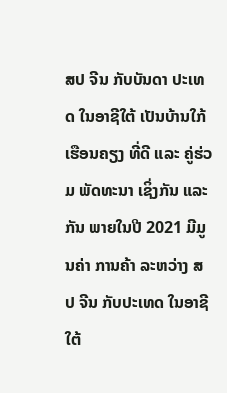ສປ ຈີນ ກັບບັນດາ ປະເທດ ໃນອາຊີໃຕ້ ເປັນບ້ານໃກ້ ເຮືອນຄຽງ ທີ່ດີ ແລະ ຄູ່ຮ່ວມ ພັດທະນາ ເຊິ່ງກັນ ແລະ ກັນ ພາຍໃນປີ 2021 ມີມູນຄ່າ ການຄ້າ ລະຫວ່າງ ສປ ຈີນ ກັບປະເທດ ໃນອາຊີໃຕ້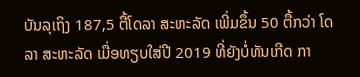ບັນລຸເຖິງ 187,5 ຕື້ໂດລາ ສະຫະລັດ ເພີ່ມຂຶ້ນ 50 ຕື້ກວ່າ ໂດລາ ສະຫະລັດ ເມື່ອທຽບໃສ່ປີ 2019 ທີ່ຍັງບໍ່ທັນເກີດ ກາ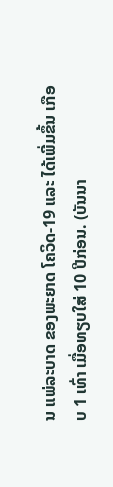ນ ແພ່ລະບາດ ຂອງພະຍາດ ໂຄວິດ-19 ແລະ ໄດ້ເພີ່ມຂຶ້ນ ເກືອບ 1 ເທົ່າ ເມື່ອທຽບໃສ່ 10 ປີກ່ອນ. (ບັນນາ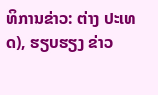ທິການຂ່າວ: ຕ່າງ ປະເທດ), ຮຽບຮຽງ ຂ່າວ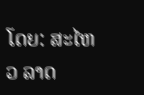ໂດຍ: ສະໄຫວ ລາດ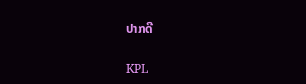ປາກດີ

KPL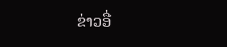ຂ່າວອື່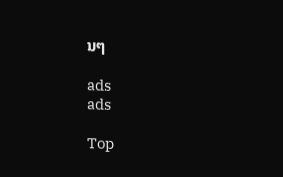ນໆ

ads
ads

Top